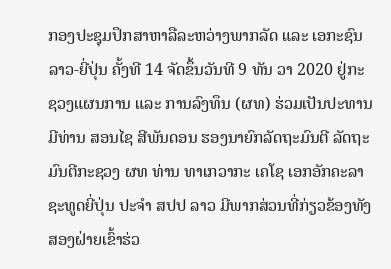ກອງປະຊຸມປຶກສາຫາລືລະຫວ່າງພາກລັດ ແລະ ເອກະຊົນລາວ-ຍີ່ປຸ່ນ ຄັ້ງທີ 14 ຈັດຂຶ້ນວັນທີ 9 ທັນ ວາ 2020 ຢູ່ກະຊວງແຜນການ ແລະ ການລົງທຶນ (ຜທ) ຮ່ວມເປັນປະທານມີທ່ານ ສອນໄຊ ສີພັນດອນ ຮອງນາຍົກລັດຖະມົນຕີ ລັດຖະມົນຕີກະຊວງ ຜທ ທ່ານ ທາເກວາກະ ເຄໂຊ ເອກອັກຄະລາຊະທູດຍີ່ປຸ່ນ ປະຈຳ ສປປ ລາວ ມີພາກສ່ວນທີ່ກ່ຽວຂ້ອງທັງສອງຝ່າຍເຂົ້າຮ່ວ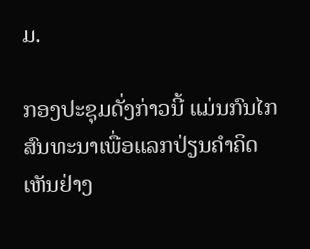ມ.

ກອງປະຊຸມດັ່ງກ່າວນີ້ ແມ່ນກົນໄກສົນທະນາເພື່ອແລກປ່ຽນຄຳຄິດເຫັນຢ່າງ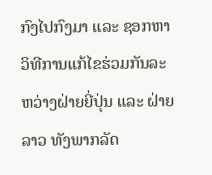ກົງໄປກົງມາ ແລະ ຊອກຫາວິທີການແກ້ໄຂຮ່ວມກັນລະຫວ່າງຝ່າຍຍີ່ປຸ່ນ ແລະ ຝ່າຍລາວ ທັງພາກລັດ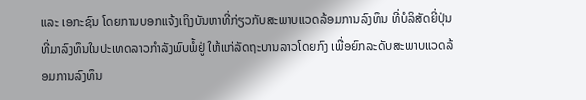ແລະ ເອກະຊົນ ໂດຍການບອກແຈ້ງເຖິງບັນຫາທີ່ກ່ຽວກັບສະພາບແວດລ້ອມການລົງທຶນ ທີ່ບໍລິສັດຍີ່ປຸ່ນທີ່ມາລົງທຶນໃນປະເທດລາວກຳລັງພົບພໍ້ຢູ່ ໃຫ້ແກ່ລັດຖະບານລາວໂດຍກົງ ເພື່ອຍົກລະດັບສະພາບແວດລ້ອມການລົງທຶນ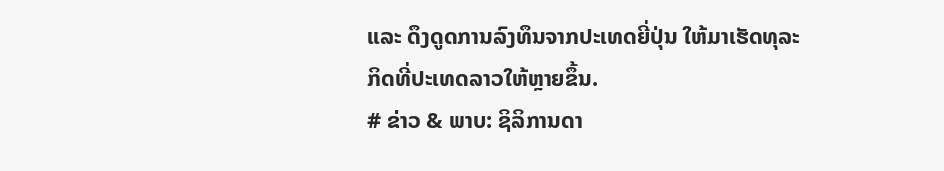ແລະ ດຶງດູດການລົງທຶນຈາກປະເທດຍີ່ປຸ່ນ ໃຫ້ມາເຮັດທຸລະກິດທີ່ປະເທດລາວໃຫ້ຫຼາຍຂຶ້ນ.
# ຂ່າວ & ພາບ: ຊິລິການດາ